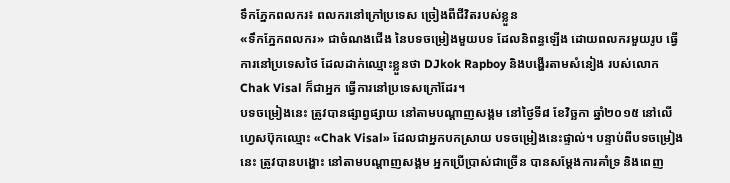ទឹកភ្នែកពលករ៖ ពលករនៅក្រៅប្រទេស ច្រៀងពីជីវិតរបស់ខ្លួន
«ទឹកភ្នែកពលករ» ជាចំណងជើង នៃបទចម្រៀងមួយបទ ដែលនិពន្ធឡើង ដោយពលករមួយរូប ធ្វើការនៅប្រទេសថៃ ដែលដាក់ឈ្មោះខ្លួនថា DJkok Rapboy និងបង្ហើរតាមសំនៀង របស់លោក Chak Visal ក៏ជាអ្នក ធ្វើការនៅប្រទេសក្រៅដែរ។
បទចម្រៀងនេះ ត្រូវបានផ្សាព្វផ្សាយ នៅតាមបណ្តាញសង្គម នៅថ្ងៃទី៨ ខែវិច្ឆកា ឆ្នាំ២០១៥ នៅលើហ្វេសប៊ុកឈ្មោះ «Chak Visal» ដែលជាអ្នកបកស្រាយ បទចម្រៀងនេះផ្ទាល់។ បន្ទាប់ពីបទចម្រៀងនេះ ត្រូវបានបង្ហោះ នៅតាមបណ្តាញសង្គម អ្នកប្រើប្រាស់ជាច្រើន បានសម្ដែងការគាំទ្រ និងពេញ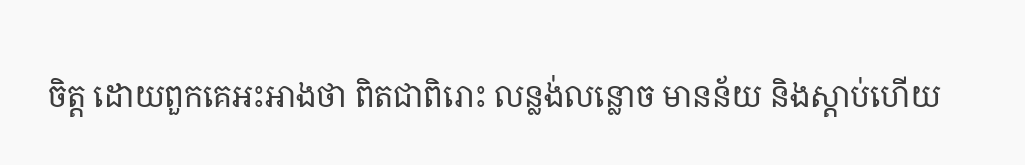ចិត្ត ដោយពួកគេអះអាងថា ពិតជាពិរោះ លន្លង់លន្លោច មានន័យ និងស្តាប់ហើយ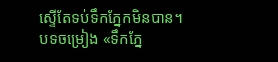ស្ទើតែទប់ទឹកភ្នែកមិនបាន។
បទចម្រៀង «ទឹកភ្នែ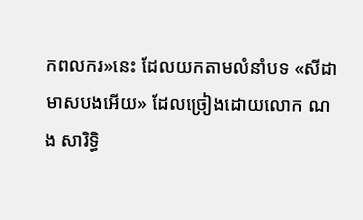កពលករ»នេះ ដែលយកតាមលំនាំបទ «សីដាមាសបងអើយ» ដែលច្រៀងដោយលោក ណង សារិទ្ធិ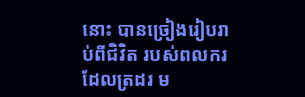នោះ បានច្រៀងរៀបរាប់ពីជិវិត របស់ពលករដែលត្រដរ ម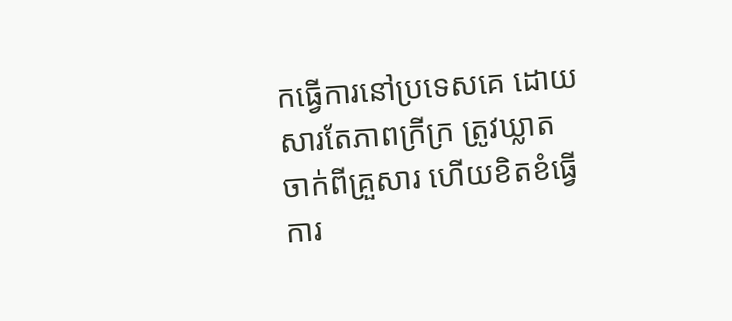កធ្វើការនៅប្រទេសគេ ដោយសារតែភាពក្រីក្រ ត្រូវឃ្លាតចាក់ពីគ្រួសារ ហើយខិតខំធ្វើការ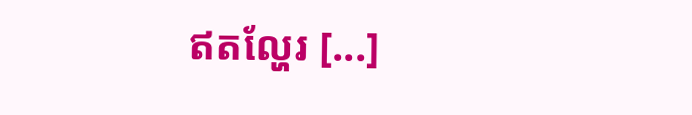ឥតល្ហែរ [...]